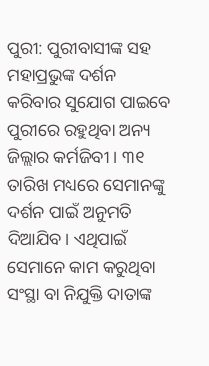ପୁରୀ: ପୁରୀବାସୀଙ୍କ ସହ ମହାପ୍ରଭୁଙ୍କ ଦର୍ଶନ କରିବାର ସୁଯୋଗ ପାଇବେ ପୁରୀରେ ରହୁଥିବା ଅନ୍ୟ ଜିଲ୍ଲାର କର୍ମଜିବୀ । ୩୧ ତାରିଖ ମଧ୍ୟରେ ସେମାନଙ୍କୁ ଦର୍ଶନ ପାଇଁ ଅନୁମତି ଦିଆଯିବ। ଏଥିପାଇଁ ସେମାନେ କାମ କରୁଥିବା ସଂସ୍ଥା ବା ନିଯୁକ୍ତି ଦାତାଙ୍କ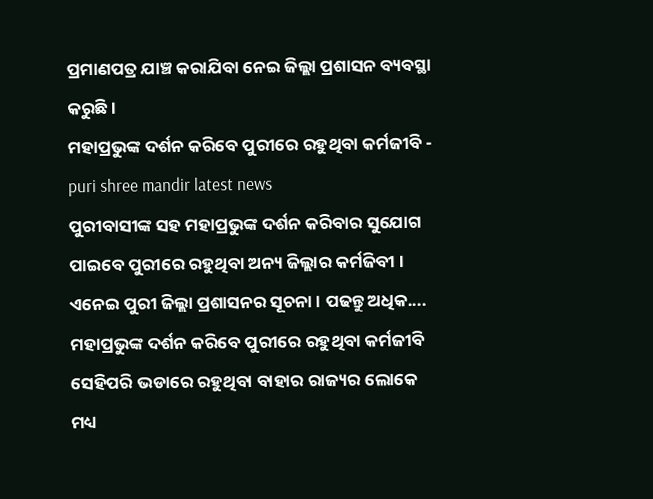ପ୍ରମାଣପତ୍ର ଯାଞ୍ଚ କରାଯିବା ନେଇ ଜିଲ୍ଲା ପ୍ରଶାସନ ବ୍ୟବସ୍ଥା କରୁଛି ।
ମହାପ୍ରଭୁଙ୍କ ଦର୍ଶନ କରିବେ ପୁରୀରେ ରହୁଥିବା କର୍ମଜୀବି - puri shree mandir latest news
ପୁରୀବାସୀଙ୍କ ସହ ମହାପ୍ରଭୁଙ୍କ ଦର୍ଶନ କରିବାର ସୁଯୋଗ ପାଇବେ ପୁରୀରେ ରହୁଥିବା ଅନ୍ୟ ଜିଲ୍ଲାର କର୍ମଜିବୀ । ଏନେଇ ପୁରୀ ଜିଲ୍ଲା ପ୍ରଶାସନର ସୂଚନା । ପଢନ୍ତୁ ଅଧିକ....
ମହାପ୍ରଭୁଙ୍କ ଦର୍ଶନ କରିବେ ପୁରୀରେ ରହୁଥିବା କର୍ମଜୀବି
ସେହିପରି ଭଡାରେ ରହୁଥିବା ବାହାର ରାଜ୍ୟର ଲୋକେ ମଧ୍ୟ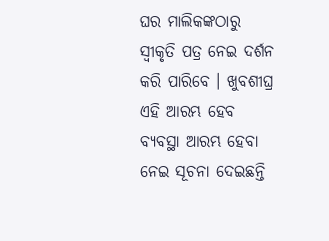ଘର ମାଲିକଙ୍କଠାରୁ ସ୍ବୀକୃତି ପତ୍ର ନେଇ ଦର୍ଶନ କରି ପାରିବେ । ଖୁବଶୀଘ୍ର ଏହି ଆରମ୍ଭ ହେବ ବ୍ୟବସ୍ଥା ଆରମ୍ଭ ହେବା ନେଇ ସୂଚନା ଦେଇଛନ୍ତି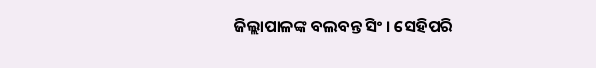ଜିଲ୍ଲାପାଳଙ୍କ ବଲବନ୍ତ ସିଂ । ସେହିପରି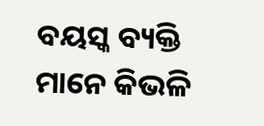ବୟସ୍କ ବ୍ୟକ୍ତି ମାନେ କିଭଳି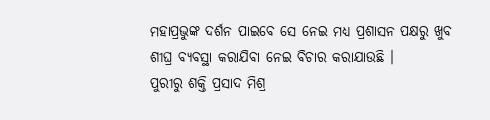ମହାପ୍ରଭୁଙ୍କ ଦର୍ଶନ ପାଇବେ ସେ ନେଇ ମଧ୍ୟ ପ୍ରଶାସନ ପକ୍ଷରୁ ଖୁବ ଶୀଘ୍ର ବ୍ୟବସ୍ଥା କରାଯିବା ନେଇ ବିଚାର କରାଯାଉଛି ।
ପୁରୀରୁ ଶକ୍ତି ପ୍ରସାଦ ମିଶ୍ର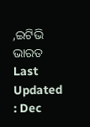,ଇଟିଭି ଭାରତ
Last Updated : Dec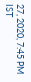27, 2020, 7:45 PM IST